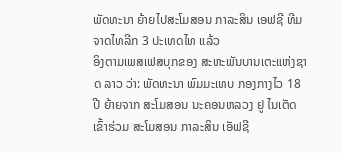ພັດທະນາ ຍ້າຍໄປສະໂມສອນ ກາລະສິນ ເອຟຊີ ທີມຈາດໄທລີກ 3 ປະເທດໄທ ແລ້ວ
ອິງຕາມເພສເຟສບຸກຂອງ ສະຫະພັນບານເຕະແຫ່ງຊາດ ລາວ ວ່າ: ພັດທະນາ ພົມມະເທບ ກອງກາງໄວ 18 ປີ ຍ້າຍຈາກ ສະໂມສອນ ນະຄອນຫລວງ ຢູ ໄນເຕັດ ເຂົ້າຮ່ວມ ສະໂມສອນ ກາລະສິນ ເອັຟຊີ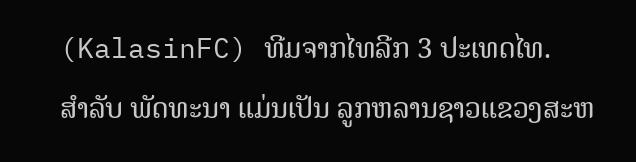(KalasinFC) ທີມຈາກໄທລີກ 3 ປະເທດໄທ.
ສຳລັບ ພັດທະນາ ແມ່ນເປັນ ລູກຫລານຊາວແຂວງສະຫ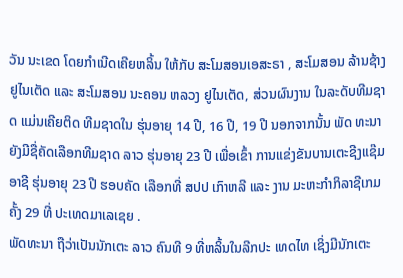ວັນ ນະເຂດ ໂດຍກຳເນີດເຄີຍຫລິ້ນ ໃຫ້ກັບ ສະໂມສອນເອສະຣາ , ສະໂມສອນ ລ້ານຊ້າງ ຢູໄນເຕັດ ແລະ ສະໂມສອນ ນະຄອນ ຫລວງ ຢູໄນເຕັດ, ສ່ວນຜົນງານ ໃນລະດັບທີມຊາດ ແມ່ນເຄີຍຕິດ ທີມຊາດໃນ ຮຸ່ນອາຍຸ 14 ປີ, 16 ປີ, 19 ປີ ນອກຈາກນັ້ນ ພັດ ທະນາ ຍັງມີຊື່ຄັດເລືອກທີມຊາດ ລາວ ຮຸ່ນອາຍຸ 23 ປີ ເພື່ອເຂົ້າ ການແຂ່ງຂັນບານເຕະຊີງແຊ໊ມ ອາຊີ ຮຸ່ນອາຍຸ 23 ປີ ຮອບຄັດ ເລືອກທີ່ ສປປ ເກົາຫລີ ແລະ ງານ ມະຫະກຳກິລາຊີເກມຄັ້ງ 29 ທີ່ ປະເທດມາເລເຊຍ .
ພັດທະນາ ຖືວ່າເປັນນັກເຕະ ລາວ ຄົນທີ 9 ທີ່ຫລິ້ນໃນລີກປະ ເທດໄທ ເຊິ່ງມີນັກເຕະ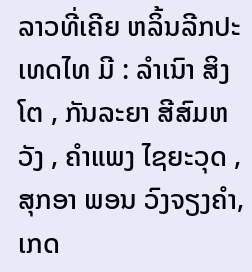ລາວທີ່ເຄີຍ ຫລິ້ນລີກປະເທດໄທ ມີ : ລຳເນົາ ສິງໂຕ , ກັນລະຍາ ສີສົມຫວັງ , ຄຳແພງ ໄຊຍະວຸດ , ສຸກອາ ພອນ ວົງຈຽງຄຳ, ເກດ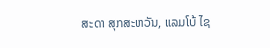ສະດາ ສຸກສະຫວັນ, ແລມໂບ້ ໄຊ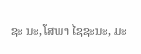ຊະ ນະ,ໂສພາ ໄຊຊະນະ, ມະ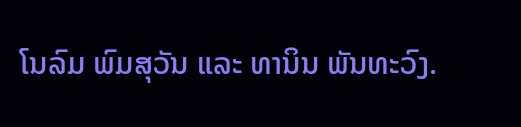ໂນລົມ ພົມສຸວັນ ແລະ ທານິນ ພັນທະວົງ.